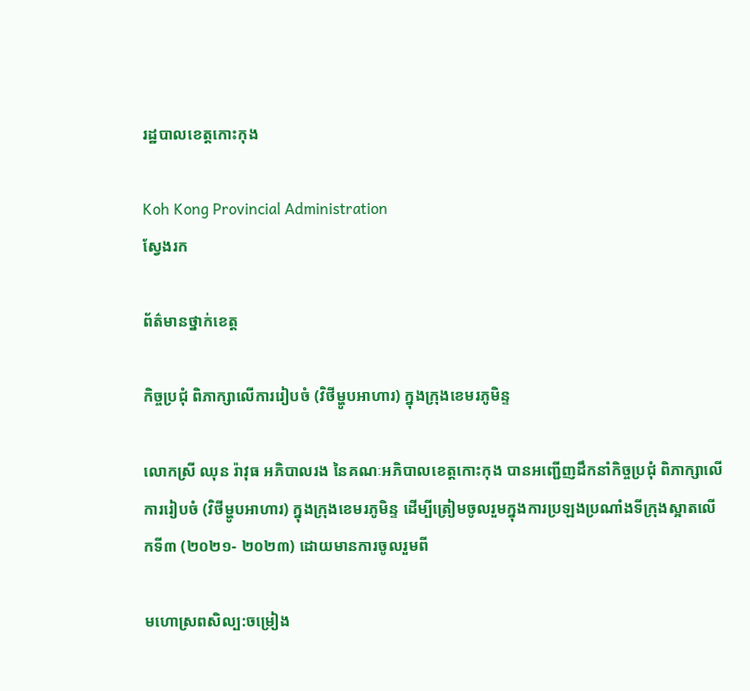រដ្ឋបាលខេត្តកោះកុង

Koh Kong Provincial Administration
ស្វែងរក

ព័ត៌មានថ្នាក់ខេត្ត

កិច្ចប្រជុំ ពិភាក្សាលើការរៀបចំ (វិថីម្ហូបអាហារ) ក្នុងក្រុងខេមរភូមិន្ទ

លោកស្រី ឈុន រ៉ាវុធ អភិបាលរង នៃគណៈអភិបាលខេត្តកោះកុង បានអញ្ជើញដឹកនាំកិច្ចប្រជុំ ពិភាក្សាលើការរៀបចំ (វិថីម្ហូបអាហារ) ក្នុងក្រុងខេមរភូមិន្ទ ដើម្បីត្រៀមចូលរួមក្នុងការប្រឡងប្រណាំងទីក្រុងស្អាតលើកទី៣ (២០២១- ២០២៣) ដោយមានការចូលរួមពី

មហោស្រពសិល្ប:ចម្រៀង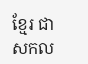ខ្មែរ ជាសកល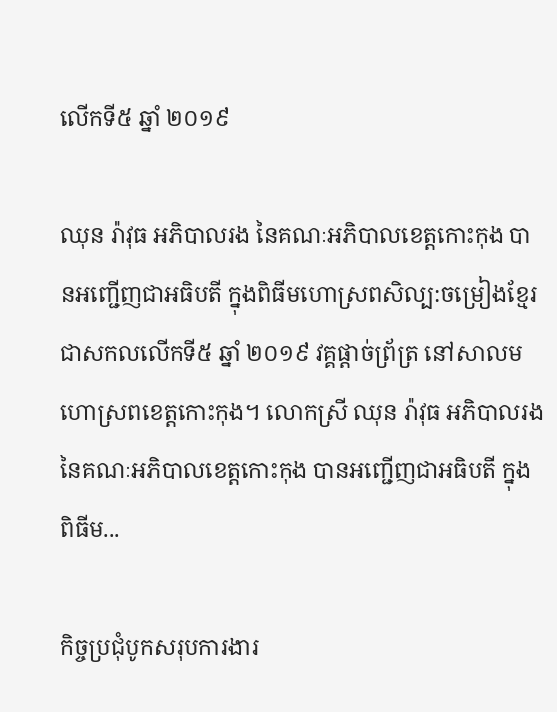លើកទី៥ ឆ្នាំ ២០១៩

ឈុន រ៉ាវុធ អភិបាលរង នៃគណៈអភិបាលខេត្តកោះកុង បានអញ្ជើញជាអធិបតី ក្នុងពិធីមហោស្រពសិល្ប:ចម្រៀងខ្មែរ ជាសកលលើកទី៥ ឆ្នាំ ២០១៩ វគ្គផ្តាច់ព្រ័ត្រ នៅសាលមហោស្រពខេត្តកោះកុង។ លោកស្រី ឈុន រ៉ាវុធ អភិបាលរង នៃគណៈអភិបាលខេត្តកោះកុង បានអញ្ជើញជាអធិបតី ក្នុងពិធីម...

កិច្ចប្រជុំបូកសរុបការងារ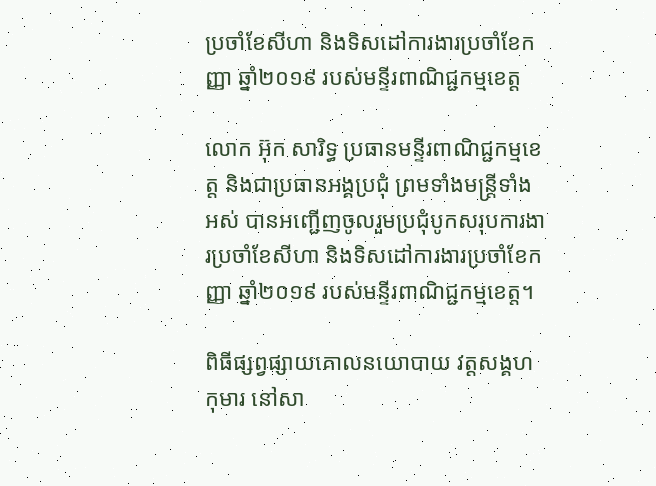ប្រចាំខែសីហា និងទិសដៅការងារប្រចាំខែកញ្ញា ឆ្នាំ២០១៩ របស់មន្ទីរពាណិជ្ជកម្មខេត្ត

លោក អ៊ុក សារិទ្ធ ប្រធានមន្ទីរពាណិជ្ជកម្មខេត្ត និងជាប្រធានអង្គប្រជុំ ព្រមទាំងមន្ត្រីទាំងអស់ បានអញ្ជើញចូលរួមប្រជុំបូកសរុបការងារប្រចាំខែសីហា និងទិសដៅការងារប្រចាំខែកញ្ញា ឆ្នាំ២០១៩ របស់មន្ទីរពាណិជ្ជកម្មខេត្ត។

ពិធីផ្សព្វផ្សាយគោលនយោបាយ វត្តសង្គហកុមារ នៅសា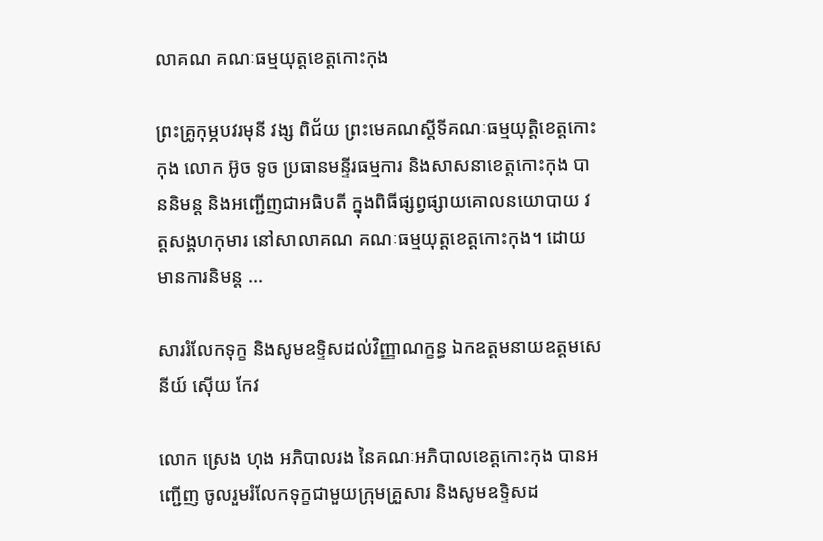លាគណ គណៈធម្មយុត្តខេត្តកោះកុង

ព្រះគ្រូកុម្ភបវរមុនី វង្ស ពិជ័យ ព្រះមេគណស្តីទីគណៈធម្មយុត្តិខេត្តកោះកុង លោក អ៊ូច ទូច ប្រធានមន្ទីរធម្មការ និងសាសនាខេត្តកោះកុង បាននិមន្ត និងអញ្ជើញជាអធិបតី ក្នុងពិធីផ្សព្វផ្សាយគោលនយោបាយ វត្តសង្គហកុមារ នៅសាលាគណ គណៈធម្មយុត្តខេត្តកោះកុង។ ដោយមានការនិមន្ត ...

សាររំលែកទុក្ខ និងសូមឧទ្ទិសដល់វិញ្ញាណក្ខន្ធ ឯកឧត្តមនាយឧត្តមសេនីយ៍ ស៊ើយ កែវ

លោក ស្រេង ហុង អភិបាលរង នៃគណៈអភិបាលខេត្តកោះកុង បានអញ្ជើញ ចូលរួមរំលែកទុក្ខជាមួយក្រុមគ្រួសារ និងសូមឧទ្ទិសដ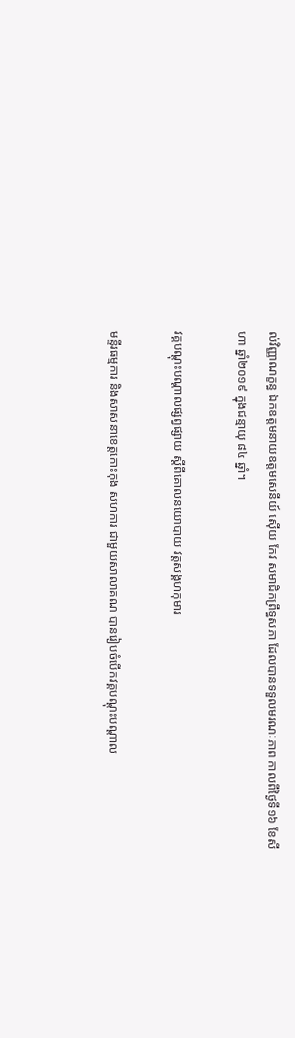ល់វិញ្ញាណក្ខន្ធ ឯកឧត្តមនាយឧត្តមសេនីយ៍ ស៊ើយ កែវ សមាជិកព្រឹទ្ធសភា ដែលបានទទួលមរណៈភាព កាលពីថ្ងៃទី១៦ ខែសីហា ឆ្នាំ២០១៩ ក្នុងជន្មាយុ ៨៤ ឆ្នាំ។

វគ្គបណ្តុះបណ្តាលផ្សព្វផ្សាយ ស្តីពីគោលនយោបាយ វត្តសង្គហកុមារ

មន្ទីរធម្មការ និងសាសនាខេត្តកោះកុង សហការ ជាមួយសាលាគណ បានរៀបចំបើកវគ្គបណ្តុះបណ្តាល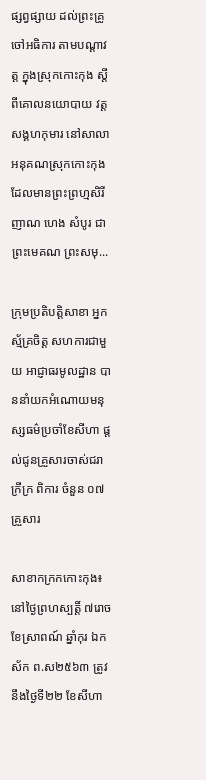ផ្សព្វផ្សាយ ដល់ព្រះគ្រូចៅអធិការ តាមបណ្តាវត្ត ក្នុងស្រុកកោះកុង ស្តីពីគោលនយោបាយ វត្តសង្គហកុមារ នៅសាលាអនុគណស្រុកកោះកុង ដែលមានព្រះព្រហ្មសិរីញាណ ហេង សំបូរ ជាព្រះមេគណ ព្រះសមុ...

ក្រុមប្រតិបត្តិសាខា អ្នកស្ម័គ្រចិត្ត សហការជាមួយ អាជ្ញាធរមូលដ្ឋាន បាននាំយកអំណោយមនុស្សធម៌ប្រចាំខែសីហា ផ្តល់ជូនគ្រួសារចាស់ជរា ក្រីក្រ ពិការ ចំនួន ០៧ គ្រួសារ

សាខាកក្រកកោះកុង៖នៅថ្ងៃព្រហស្បត្តិ៍ ៧រោច ខែស្រាពណ៍ ឆ្នាំកុរ ឯកស័ក ព.ស២៥៦៣ ត្រូវនឹងថ្ងៃទី២២ ខែសីហា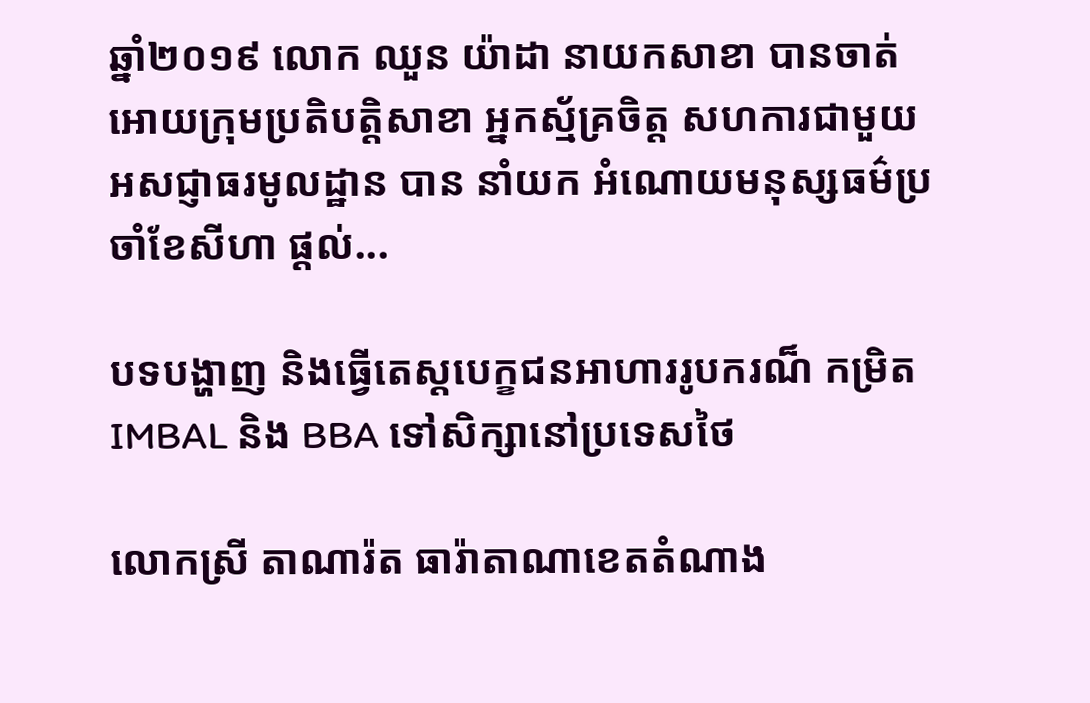ឆ្នាំ២០១៩ លោក ឈួន យ៉ាដា នាយកសាខា បានចាត់អោយក្រុមប្រតិបត្តិសាខា អ្នកស្ម័គ្រចិត្ត សហការជាមួយ អសជ្ញាធរមូលដ្ឋាន បាន នាំយក អំណោយមនុស្សធម៌ប្រចាំខែសីហា ផ្តល់...

បទបង្ហាញ និងធ្វើតេស្តបេក្ខជនអាហាររូបករណ៏ កម្រិត IMBAL និង BBA ទៅសិក្សានៅប្រទេសថៃ

លោកស្រី តាណារ៉ត ធារ៉ាតាណាខេតតំណាង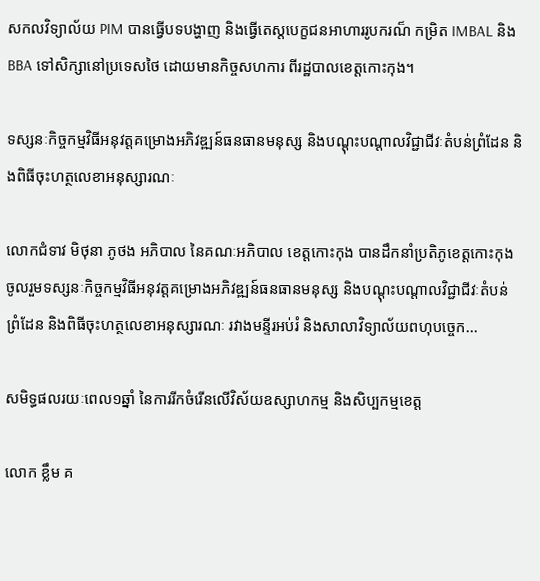សកលវិទ្យាល័យ PIM បានធ្វើបទបង្ហាញ និងធ្វើតេស្តបេក្ខជនអាហាររូបករណ៏ កម្រិត IMBAL និង BBA ទៅសិក្សានៅប្រទេសថៃ ដោយមានកិច្ចសហការ ពីរដ្ឋបាលខេត្តកោះកុង។

ទស្សនៈកិច្ចកម្មវិធីអនុវត្តគម្រោងអភិវឌ្ឍន៍ធនធានមនុស្ស និងបណ្តុះបណ្តាលវិជ្ជាជីវៈតំបន់ព្រំដែន និងពិធីចុះហត្ថលេខាអនុស្សារណៈ

លោកជំទាវ មិថុនា ភូថង អភិបាល នៃគណៈអភិបាល ខេត្តកោះកុង បានដឹកនាំប្រតិភូខេត្តកោះកុង ចូលរួមទស្សនៈកិច្ចកម្មវិធីអនុវត្តគម្រោងអភិវឌ្ឍន៍ធនធានមនុស្ស និងបណ្តុះបណ្តាលវិជ្ជាជីវៈតំបន់ព្រំដែន និងពិធីចុះហត្ថលេខាអនុស្សារណៈ រវាងមន្ទីរអប់រំ និងសាលាវិទ្យាល័យពហុបច្ចេក...

សមិទ្ធផលរយៈពេល១ឆ្នាំ នៃការរីកចំរើនលើវិស័យឧស្សាហកម្ម និងសិប្បកម្មខេត្ត

លោក ខ្លឹម គ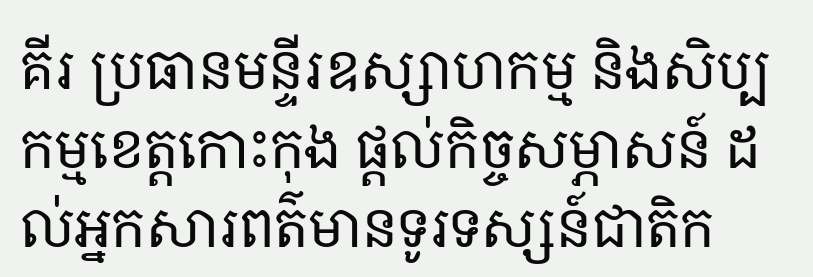គីរ ប្រធានមន្ទីរឧស្សាហកម្ម និងសិប្បកម្មខេត្តកោះកុង ផ្តល់កិច្ចសម្ភាសន៍ ដល់អ្នកសារពត៌មានទូរទស្សន៍ជាតិក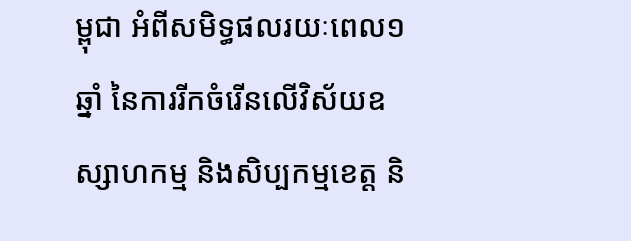ម្ពុជា អំពីសមិទ្ធផលរយៈពេល១ឆ្នាំ នៃការរីកចំរើនលើវិស័យឧស្សាហកម្ម និងសិប្បកម្មខេត្ត និ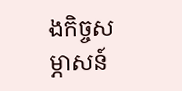ងកិច្ចសម្ភាសន៍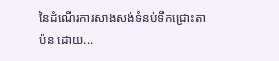នៃដំណើរការសាងសង់ទំនប់ទឹកជ្រោះតាប៉ន ដោយ...